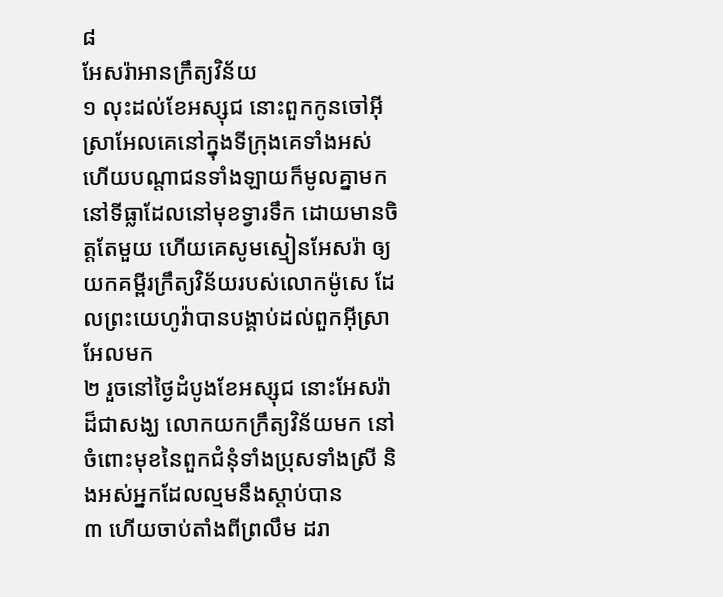៨
អែសរ៉ាអានក្រឹត្យវិន័យ
១ លុះដល់ខែអស្សុជ នោះពួកកូនចៅអ៊ីស្រាអែលគេនៅក្នុងទីក្រុងគេទាំងអស់ ហើយបណ្តាជនទាំងឡាយក៏មូលគ្នាមក នៅទីធ្លាដែលនៅមុខទ្វារទឹក ដោយមានចិត្តតែមួយ ហើយគេសូមស្មៀនអែសរ៉ា ឲ្យយកគម្ពីរក្រឹត្យវិន័យរបស់លោកម៉ូសេ ដែលព្រះយេហូវ៉ាបានបង្គាប់ដល់ពួកអ៊ីស្រាអែលមក
២ រួចនៅថ្ងៃដំបូងខែអស្សុជ នោះអែសរ៉ាដ៏ជាសង្ឃ លោកយកក្រឹត្យវិន័យមក នៅចំពោះមុខនៃពួកជំនុំទាំងប្រុសទាំងស្រី និងអស់អ្នកដែលល្មមនឹងស្តាប់បាន
៣ ហើយចាប់តាំងពីព្រលឹម ដរា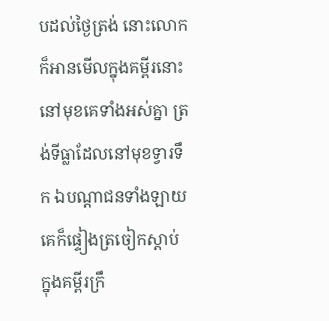បដល់ថ្ងៃត្រង់ នោះលោកក៏អានមើលក្នុងគម្ពីរនោះ នៅមុខគេទាំងអស់គ្នា ត្រង់ទីធ្លាដែលនៅមុខទ្វារទឹក ឯបណ្តាជនទាំងឡាយ គេក៏ផ្ទៀងត្រចៀកស្តាប់ ក្នុងគម្ពីរក្រឹ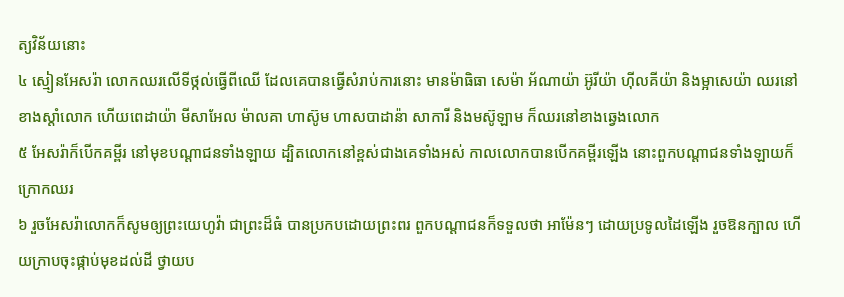ត្យវិន័យនោះ
៤ ស្មៀនអែសរ៉ា លោកឈរលើទីថ្កល់ធ្វើពីឈើ ដែលគេបានធ្វើសំរាប់ការនោះ មានម៉ាធិធា សេម៉ា អ័ណាយ៉ា អ៊ូរីយ៉ា ហ៊ីលគីយ៉ា និងម្អាសេយ៉ា ឈរនៅខាងស្តាំលោក ហើយពេដាយ៉ា មីសាអែល ម៉ាលគា ហាស៊ូម ហាសបាដាន៉ា សាការី និងមស៊ូឡាម ក៏ឈរនៅខាងឆ្វេងលោក
៥ អែសរ៉ាក៏បើកគម្ពីរ នៅមុខបណ្តាជនទាំងឡាយ ដ្បិតលោកនៅខ្ពស់ជាងគេទាំងអស់ កាលលោកបានបើកគម្ពីរឡើង នោះពួកបណ្តាជនទាំងឡាយក៏ក្រោកឈរ
៦ រួចអែសរ៉ាលោកក៏សូមឲ្យព្រះយេហូវ៉ា ជាព្រះដ៏ធំ បានប្រកបដោយព្រះពរ ពួកបណ្តាជនក៏ទទួលថា អាម៉ែនៗ ដោយប្រទូលដៃឡើង រួចឱនក្បាល ហើយក្រាបចុះផ្កាប់មុខដល់ដី ថ្វាយប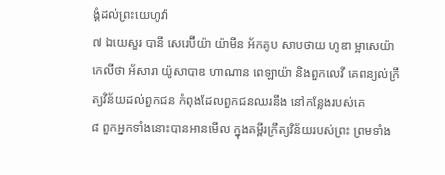ង្គំដល់ព្រះយេហូវ៉ា
៧ ឯយេសួរ បានី សេរេប៊ីយ៉ា យ៉ាមីន អ័កគូប សាបថាយ ហូឌា ម្អាសេយ៉ា កេលីថា អ័សារា យ៉ូសាបាឌ ហាណាន ពេឡាយ៉ា និងពួកលេវី គេពន្យល់ក្រឹត្យវិន័យដល់ពួកជន កំពុងដែលពួកជនឈរនឹង នៅកន្លែងរបស់គេ
៨ ពួកអ្នកទាំងនោះបានអានមើល ក្នុងគម្ពីរក្រឹត្យវិន័យរបស់ព្រះ ព្រមទាំង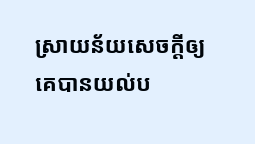ស្រាយន័យសេចក្តីឲ្យគេបានយល់ប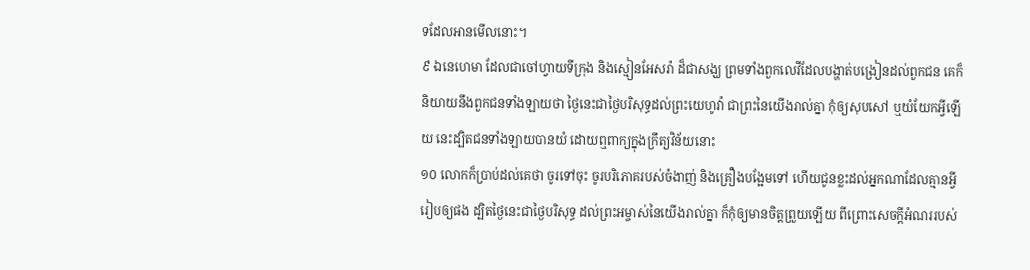ទដែលអានមើលនោះ។
៩ ឯនេហេមា ដែលជាចៅហ្វាយទីក្រុង និងស្មៀនអែសរ៉ា ដ៏ជាសង្ឃ ព្រមទាំងពួកលេវីដែលបង្ហាត់បង្រៀនដល់ពួកជន គេក៏និយាយនឹងពួកជនទាំងឡាយថា ថ្ងៃនេះជាថ្ងៃបរិសុទ្ធដល់ព្រះយេហូវ៉ា ជាព្រះនៃយើងរាល់គ្នា កុំឲ្យសុបសៅ ឬយំយែកអ្វីឡើយ នេះដ្បិតជនទាំងឡាយបានយំ ដោយឮពាក្យក្នុងក្រឹត្យវិន័យនោះ
១០ លោកក៏ប្រាប់ដល់គេថា ចូរទៅចុះ ចូរបរិភោគរបស់ចំងាញ់ និងគ្រឿងបង្អែមទៅ ហើយជូនខ្លះដល់អ្នកណាដែលគ្មានអ្វីរៀបឲ្យផង ដ្បិតថ្ងៃនេះជាថ្ងៃបរិសុទ្ធ ដល់ព្រះអម្ចាស់នៃយើងរាល់គ្នា ក៏កុំឲ្យមានចិត្តព្រួយឡើយ ពីព្រោះសេចក្តីអំណររបស់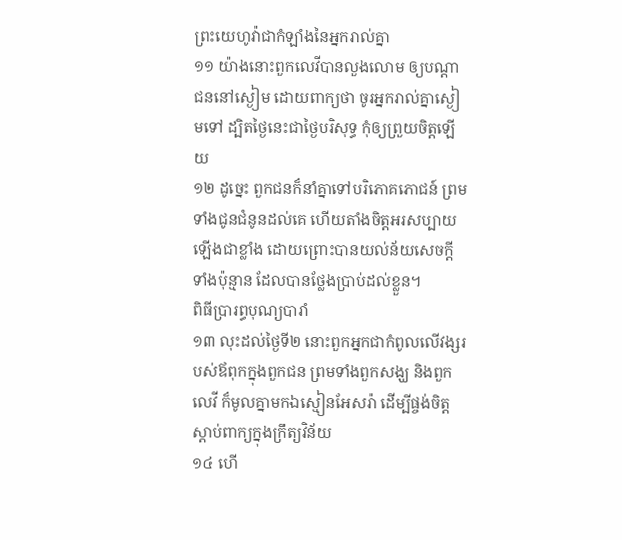ព្រះយេហូវ៉ាជាកំឡាំងនៃអ្នករាល់គ្នា
១១ យ៉ាងនោះពួកលេវីបានលួងលោម ឲ្យបណ្តាជននៅស្ងៀម ដោយពាក្យថា ចូរអ្នករាល់គ្នាស្ងៀមទៅ ដ្បិតថ្ងៃនេះជាថ្ងៃបរិសុទ្ធ កុំឲ្យព្រួយចិត្តឡើយ
១២ ដូច្នេះ ពួកជនក៏នាំគ្នាទៅបរិភោគភោជន៍ ព្រមទាំងជូនជំនូនដល់គេ ហើយតាំងចិត្តអរសប្បាយឡើងជាខ្លាំង ដោយព្រោះបានយល់ន័យសេចក្តីទាំងប៉ុន្មាន ដែលបានថ្លែងប្រាប់ដល់ខ្លួន។
ពិធីប្រារព្ធបុណ្យបារាំ
១៣ លុះដល់ថ្ងៃទី២ នោះពួកអ្នកជាកំពូលលើវង្សរបស់ឪពុកក្នុងពួកជន ព្រមទាំងពួកសង្ឃ និងពួកលេវី ក៏មូលគ្នាមកឯស្មៀនអែសរ៉ា ដើម្បីផ្ចង់ចិត្តស្តាប់ពាក្យក្នុងក្រឹត្យវិន័យ
១៤ ហើ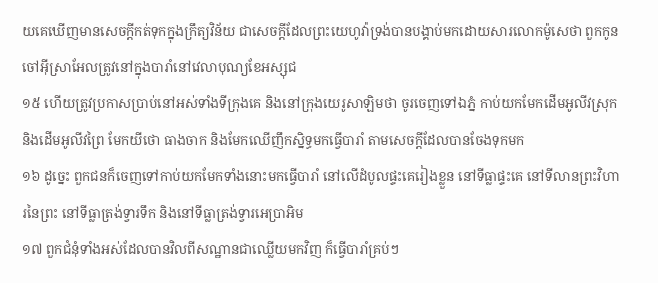យគេឃើញមានសេចក្តីកត់ទុកក្នុងក្រឹត្យវិន័យ ជាសេចក្តីដែលព្រះយេហូវ៉ាទ្រង់បានបង្គាប់មកដោយសារលោកម៉ូសេថា ពួកកូនចៅអ៊ីស្រាអែលត្រូវនៅក្នុងបារាំនៅវេលាបុណ្យខែអស្សុជ
១៥ ហើយត្រូវប្រកាសប្រាប់នៅអស់ទាំងទីក្រុងគេ និងនៅក្រុងយេរូសាឡិមថា ចូរចេញទៅឯភ្នំ កាប់យកមែកដើមអូលីវស្រុក និងដើមអូលីវព្រៃ មែកយីថោ ធាងចាក និងមែកឈើញឹកស្និទ្ធមកធ្វើបារាំ តាមសេចក្តីដែលបានចែងទុកមក
១៦ ដូច្នេះ ពួកជនក៏ចេញទៅកាប់យកមែកទាំងនោះមកធ្វើបារាំ នៅលើដំបូលផ្ទះគេរៀងខ្លួន នៅទីធ្លាផ្ទះគេ នៅទីលានព្រះវិហារនៃព្រះ នៅទីធ្លាត្រង់ទ្វារទឹក និងនៅទីធ្លាត្រង់ទ្វារអេប្រាអិម
១៧ ពួកជំនុំទាំងអស់ដែលបានវិលពីសណ្ឋានជាឈ្លើយមកវិញ ក៏ធ្វើបារាំគ្រប់ៗ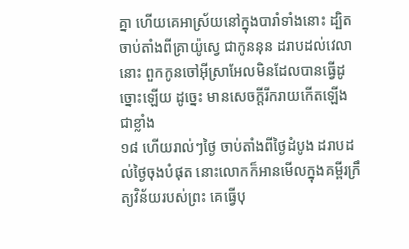គ្នា ហើយគេអាស្រ័យនៅក្នុងបារាំទាំងនោះ ដ្បិតចាប់តាំងពីគ្រាយ៉ូស្វេ ជាកូននុន ដរាបដល់វេលានោះ ពួកកូនចៅអ៊ីស្រាអែលមិនដែលបានធ្វើដូច្នោះឡើយ ដូច្នេះ មានសេចក្តីរីករាយកើតឡើងជាខ្លាំង
១៨ ហើយរាល់ៗថ្ងៃ ចាប់តាំងពីថ្ងៃដំបូង ដរាបដល់ថ្ងៃចុងបំផុត នោះលោកក៏អានមើលក្នុងគម្ពីរក្រឹត្យវិន័យរបស់ព្រះ គេធ្វើបុ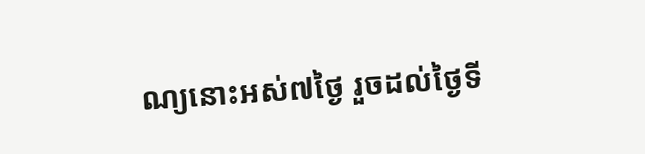ណ្យនោះអស់៧ថ្ងៃ រួចដល់ថ្ងៃទី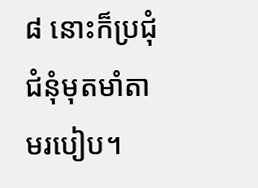៨ នោះក៏ប្រជុំជំនុំមុតមាំតាមរបៀប។